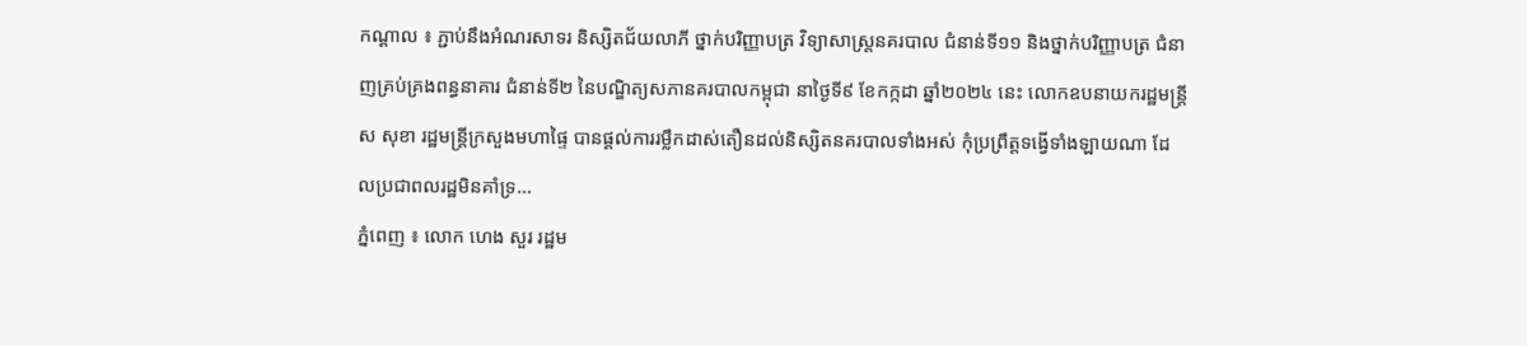កណ្ដាល ៖ ភ្ជាប់នឹងអំណរសាទរ និស្សិតជ័យលាភី ថ្នាក់បរិញ្ញាបត្រ វិទ្យាសាស្ត្រនគរបាល ជំនាន់ទី១១ និងថ្នាក់បរិញ្ញាបត្រ ជំនាញគ្រប់គ្រងពន្ធនាគារ ជំនាន់ទី២ នៃបណ្ឌិត្យសភានគរបាលកម្ពុជា នាថ្ងៃទី៩ ខែកក្កដា ឆ្នាំ២០២៤ នេះ លោកឧបនាយករដ្ឋមន្ត្រី ស សុខា រដ្ឋមន្រ្តីក្រសួងមហាផ្ទៃ បានផ្ដល់ការរម្លឹកដាស់តឿនដល់និស្សិតនគរបាលទាំងអស់ កុំប្រព្រឹត្តទង្វើទាំងឡាយណា ដែលប្រជាពលរដ្ឋមិនគាំទ្រ...
ភ្នំពេញ ៖ លោក ហេង សួរ រដ្ឋម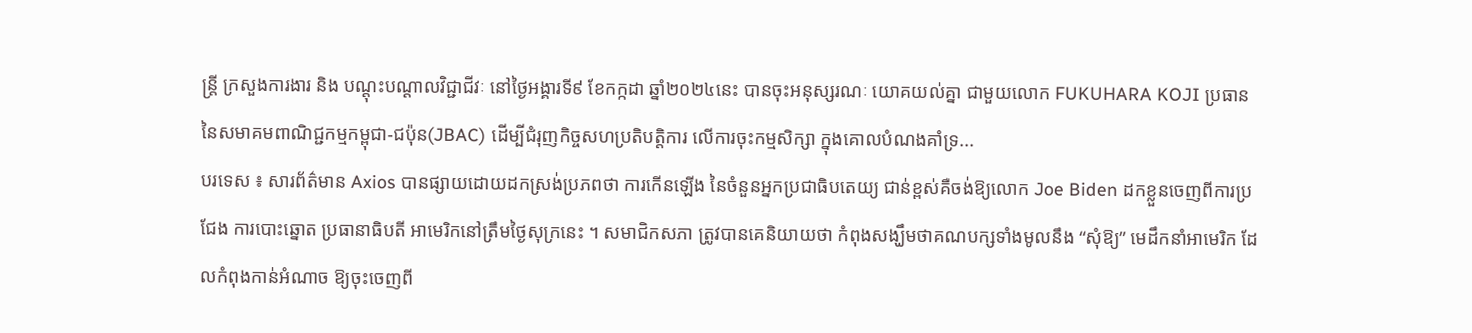ន្ត្រី ក្រសួងការងារ និង បណ្តុះបណ្តាលវិជ្ជាជីវៈ នៅថ្ងៃអង្គារទី៩ ខែកក្កដា ឆ្នាំ២០២៤នេះ បានចុះអនុស្សរណៈ យោគយល់គ្នា ជាមួយលោក FUKUHARA KOJI ប្រធាន នៃសមាគមពាណិជ្ជកម្មកម្ពុជា-ជប៉ុន(JBAC) ដើម្បីជំរុញកិច្ចសហប្រតិបត្តិការ លើការចុះកម្មសិក្សា ក្នុងគោលបំណងគាំទ្រ...
បរទេស ៖ សារព័ត៌មាន Axios បានផ្សាយដោយដកស្រង់ប្រភពថា ការកើនឡើង នៃចំនួនអ្នកប្រជាធិបតេយ្យ ជាន់ខ្ពស់គឺចង់ឱ្យលោក Joe Biden ដកខ្លួនចេញពីការប្រជែង ការបោះឆ្នោត ប្រធានាធិបតី អាមេរិកនៅត្រឹមថ្ងៃសុក្រនេះ ។ សមាជិកសភា ត្រូវបានគេនិយាយថា កំពុងសង្ឃឹមថាគណបក្សទាំងមូលនឹង “សុំឱ្យ” មេដឹកនាំអាមេរិក ដែលកំពុងកាន់អំណាច ឱ្យចុះចេញពី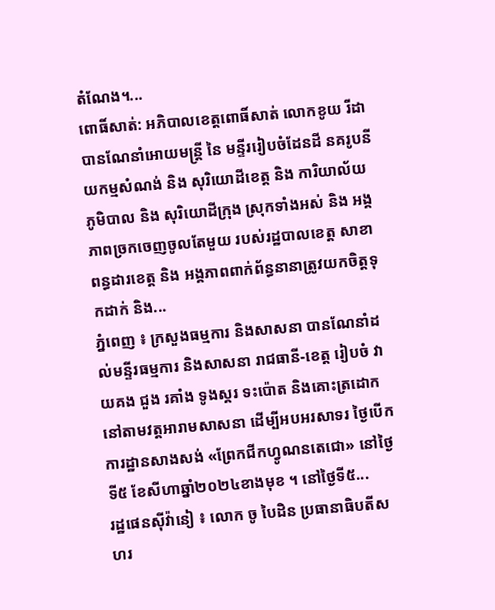តំណែង។...
ពោធិ៍សាត់: អភិបាលខេត្តពោធិ៍សាត់ លោកខូយ រីដា បានណែនាំអោយមន្ត្រី នៃ មន្ទីររៀបចំដែនដី នគរូបនីយកម្មសំណង់ និង សុរិយោដីខេត្ត និង ការិយាល័យភូមិបាល និង សុរិយោដីក្រុង ស្រុកទាំងអស់ និង អង្គភាពច្រកចេញចូលតែមួយ របស់រដ្ឋបាលខេត្ត សាខាពន្ធដារខេត្ត និង អង្គភាពពាក់ព័ន្ធនានាត្រូវយកចិត្តទុកដាក់ និង...
ភ្នំពេញ ៖ ក្រសួងធម្មការ និងសាសនា បានណែនាំដល់មន្ទីរធម្មការ និងសាសនា រាជធានី-ខេត្ត រៀបចំ វាយគង ជួង រគាំង ទូងស្គរ ទះប៉ោត និងគោះត្រដោក នៅតាមវត្តអារាមសាសនា ដើម្បីអបអរសាទរ ថ្ងៃបើកការដ្ឋានសាងសង់ «ព្រែកជីកហ្វូណនតេជោ» នៅថ្ងៃទី៥ ខែសីហាឆ្នាំ២០២៤ខាងមុខ ។ នៅថ្ងៃទី៥...
រដ្ឋផេនស៊ីវ៉ានៀ ៖ លោក ចូ បៃដិន ប្រធានាធិបតីសហរ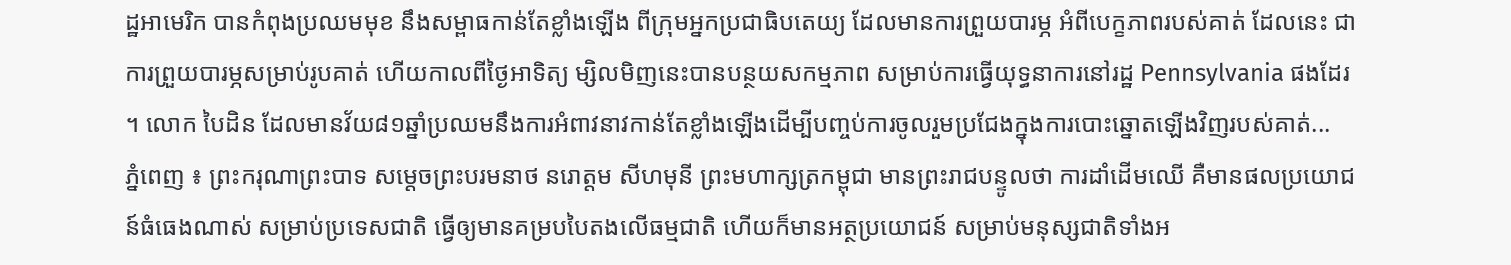ដ្ឋអាមេរិក បានកំពុងប្រឈមមុខ នឹងសម្ពាធកាន់តែខ្លាំងឡើង ពីក្រុមអ្នកប្រជាធិបតេយ្យ ដែលមានការព្រួយបារម្ភ អំពីបេក្ខភាពរបស់គាត់ ដែលនេះ ជាការព្រួយបារម្ភសម្រាប់រូបគាត់ ហើយកាលពីថ្ងៃអាទិត្យ ម្សិលមិញនេះបានបន្ថយសកម្មភាព សម្រាប់ការធ្វើយុទ្ធនាការនៅរដ្ឋ Pennsylvania ផងដែរ ។ លោក បៃដិន ដែលមានវ័យ៨១ឆ្នាំប្រឈមនឹងការអំពាវនាវកាន់តែខ្លាំងឡើងដើម្បីបញ្ចប់ការចូលរួមប្រជែងក្នុងការបោះឆ្នោតឡើងវិញរបស់គាត់...
ភ្នំពេញ ៖ ព្រះករុណាព្រះបាទ សម្តេចព្រះបរមនាថ នរោត្តម សីហមុនី ព្រះមហាក្សត្រកម្ពុជា មានព្រះរាជបន្ទូលថា ការដាំដើមឈើ គឺមានផលប្រយោជន៍ធំធេងណាស់ សម្រាប់ប្រទេសជាតិ ធ្វើឲ្យមានគម្របបៃតងលើធម្មជាតិ ហើយក៏មានអត្ថប្រយោជន៍ សម្រាប់មនុស្សជាតិទាំងអ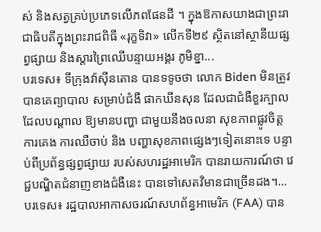ស់ និងសត្វគ្រប់ប្រភេទលើភពផែនដី ។ ក្នុងឱកាសយាងជាព្រះរាជាធិបតីក្នុងព្រះរាជពិធី «រុក្ខទិវា» លើកទី២៩ ស្ថិតនៅស្ថានីយផ្សព្វផ្សាយ និងស្ដារព្រៃឈើបន្ទាយអង្គរ ភូមិខ្នា...
បរទេស៖ ទីក្រុងវ៉ាស៊ីនតោន បានទទូចថា លោក Biden មិនត្រូវបានគេព្យាបាល សម្រាប់ជំងឺ ផាកឃីនសុន ដែលជាជំងឺខួរក្បាល ដែលបណ្តាល ឱ្យមានបញ្ហា ជាមួយនឹងចលនា សុខភាពផ្លូវចិត្ត ការគេង ការឈឺចាប់ និង បញ្ហាសុខភាពផ្សេងៗទៀតនោះទេ បន្ទាប់ពីប្រព័ន្ធផ្សព្វផ្សាយ របស់សហរដ្ឋអាមេរិក បានរាយការណ៍ថា វេជ្ជបណ្ឌិតជំនាញខាងជំងឺនេះ បានទៅសេតវិមានជាច្រើនដង។...
បរទេស៖ រដ្ឋបាលអាកាសចរណ៍សហព័ន្ធអាមេរិក (FAA) បាន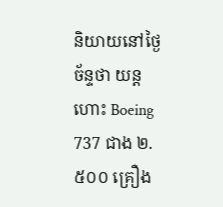និយាយនៅថ្ងៃច័ន្ទថា យន្តហោះ Boeing 737 ជាង ២.៥០០ គ្រឿង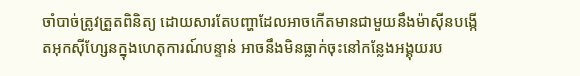ចាំបាច់ត្រូវត្រួតពិនិត្យ ដោយសារតែបញ្ហាដែលអាចកើតមានជាមួយនឹងម៉ាស៊ីនបង្កើតអុកស៊ីហ្សែនក្នុងហេតុការណ៍បន្ទាន់ អាចនឹងមិនធ្លាក់ចុះនៅកន្លែងអង្គុយរប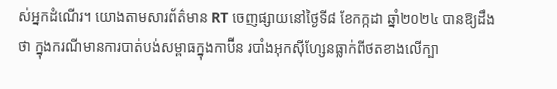ស់អ្នកដំណើរ។ យោងតាមសារព័ត៌មាន RT ចេញផ្សាយនៅថ្ងៃទី៨ ខែកក្កដា ឆ្នាំ២០២៤ បានឱ្យដឹងថា ក្នុងករណីមានការបាត់បង់សម្ពាធក្នុងកាប៊ីន របាំងអុកស៊ីហ្សែនធ្លាក់ពីថតខាងលើក្បា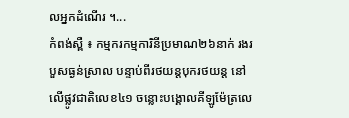លអ្នកដំណើរ ។...
កំពង់ស្ពឺ ៖ កម្មករកម្មការិនីប្រមាណ២៦នាក់ រងរបួសធ្ងន់ស្រាល បន្ទាប់ពីរថយន្តបុករថយន្ត នៅលើផ្លូវជាតិលេខ៤១ ចន្លោះបង្គោលគីឡូម៉ែត្រលេ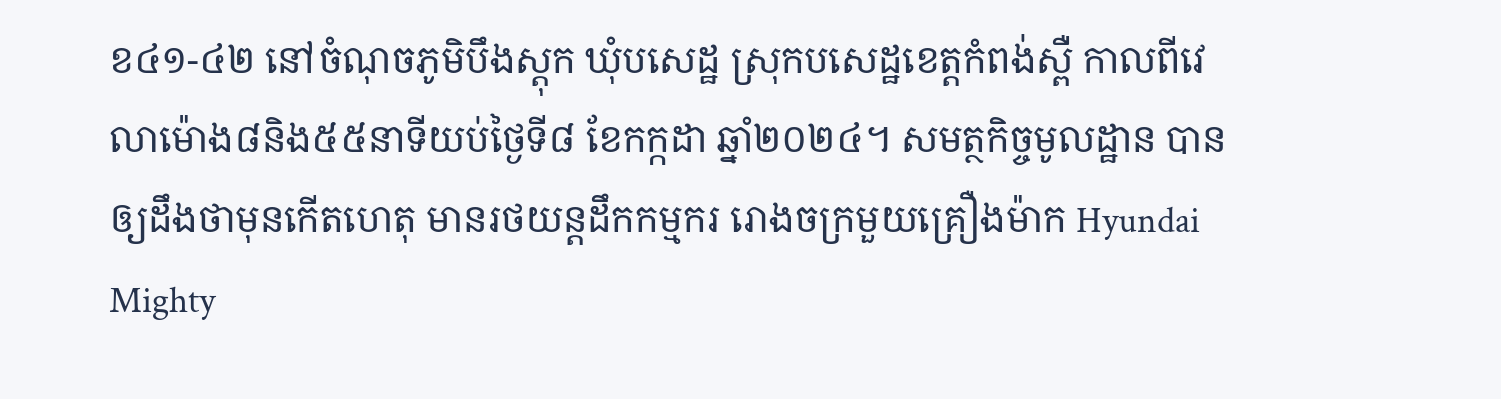ខ៤១-៤២ នៅចំណុចភូមិបឹងស្ដុក ឃុំបសេដ្ឋ ស្រុកបសេដ្ឋខេត្តកំពង់ស្ពឺ កាលពីវេលាម៉ោង៨និង៥៥នាទីយប់ថ្ងៃទី៨ ខែកក្កដា ឆ្នាំ២០២៤។ សមត្ថកិច្ចមូលដ្ឋាន បានឲ្យដឹងថាមុនកើតហេតុ មានរថយន្តដឹកកម្មករ រោងចក្រមួយគ្រឿងម៉ាក Hyundai Mighty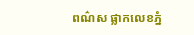ពណ៌ស ផ្លាកលេខភ្នំ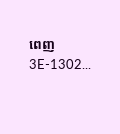ពេញ 3E-1302...